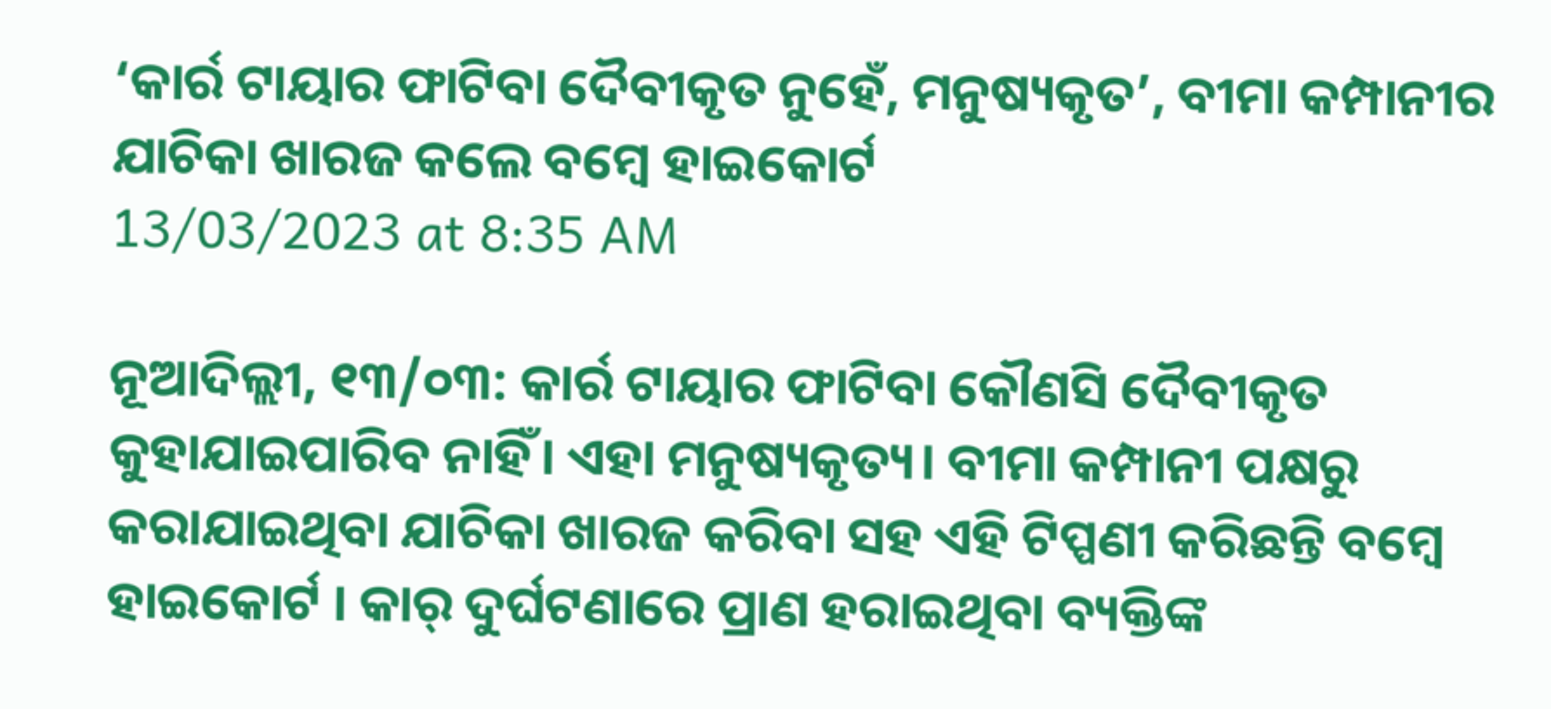‘କାର୍ର ଟାୟାର ଫାଟିବା ଦୈବୀକୃତ ନୁହେଁ, ମନୁଷ୍ୟକୃତ’, ବୀମା କମ୍ପାନୀର ଯାଚିକା ଖାରଜ କଲେ ବମ୍ବେ ହାଇକୋର୍ଟ
13/03/2023 at 8:35 AM

ନୂଆଦିଲ୍ଲୀ, ୧୩/୦୩: କାର୍ର ଟାୟାର ଫାଟିବା କୌଣସି ଦୈବୀକୃତ କୁହାଯାଇପାରିବ ନାହିଁ। ଏହା ମନୁଷ୍ୟକୃତ୍ୟ। ବୀମା କମ୍ପାନୀ ପକ୍ଷରୁ କରାଯାଇଥିବା ଯାଚିକା ଖାରଜ କରିବା ସହ ଏହି ଟିପ୍ପଣୀ କରିଛନ୍ତି ବମ୍ବେ ହାଇକୋର୍ଟ । କାର୍ ଦୁର୍ଘଟଣାରେ ପ୍ରାଣ ହରାଇଥିବା ବ୍ୟକ୍ତିଙ୍କ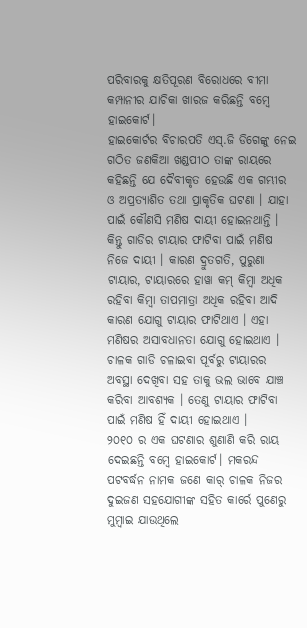ପରିବାରକୁ କ୍ଷତିପୂରଣ ବିରୋଧରେ ବୀମା କମ୍ପାନୀର ଯାଚିକା ଖାରଜ କରିଛନ୍ତି ବମ୍ବେ ହାଇକୋର୍ଟ।
ହାଇକୋର୍ଟର ବିଚାରପତି ଏସ୍.ଜି ଡିଗେଙ୍କୁ ନେଇ ଗଠିତ ଜଣକିଆ ଖଣ୍ଡପୀଠ ତାଙ୍କ ରାୟରେ କହିଛନ୍ତି ଯେ ଦୈବୀକୃତ ହେଉଛି ଏକ ଗମ୍ଭୀର ଓ ଅପ୍ରତ୍ୟାଶିତ ତଥା ପ୍ରାକୃତିକ ଘଟଣା । ଯାହା ପାଇଁ କୌଣସି ମଣିଷ ଦାୟୀ ହୋଇନଥାନ୍ତି । କିନ୍ତୁ ଗାଡିର ଟାୟାର ଫାଟିବା ପାଇଁ ମଣିଷ ନିଜେ ଦାୟୀ । କାରଣ ଦ୍ରୁତଗତି, ପୁରୁଣା ଟାୟାର, ଟାୟାରରେ ହାୱା କମ୍ କିମ୍ବା ଅଧିକ ରହିବା କିମ୍ବା ତାପମାତ୍ରା ଅଧିକ ରହିବା ଆଦି କାରଣ ଯୋଗୁ ଟାୟାର ଫାଟିଥାଏ । ଏହା ମଣିଷର ଅସାବଧାନତା ଯୋଗୁ ହୋଇଥାଏ । ଚାଳକ ଗାଡି ଚଳାଇବା ପୂର୍ବରୁ ଟାୟାରର ଅବସ୍ଥା ଦେଖିବା ସହ ତାକୁ ଭଲ ଭାବେ ଯାଞ୍ଚ କରିବା ଆବଶ୍ୟକ । ତେଣୁ ଟାୟାର ଫାଟିବା ପାଇଁ ମଣିଷ ହିଁ ଦାୟୀ ହୋଇଥାଏ ।
୨୦୧୦ ର ଏକ ଘଟଣାର ଶୁଣାଣି କରି ରାୟ ଦେଇଛନ୍ତି ବମ୍ବେ ହାଇକୋର୍ଟ। ମକରନ୍ଦ ପଟବର୍ଦ୍ଧନ ନାମକ ଜଣେ କାର୍ ଚାଳକ ନିଜର ଦୁଇଜଣ ସହଯୋଗୀଙ୍କ ସହିତ କାର୍ରେ ପୁଣେରୁ ମୁମ୍ବାଇ ଯାଉଥିଲେ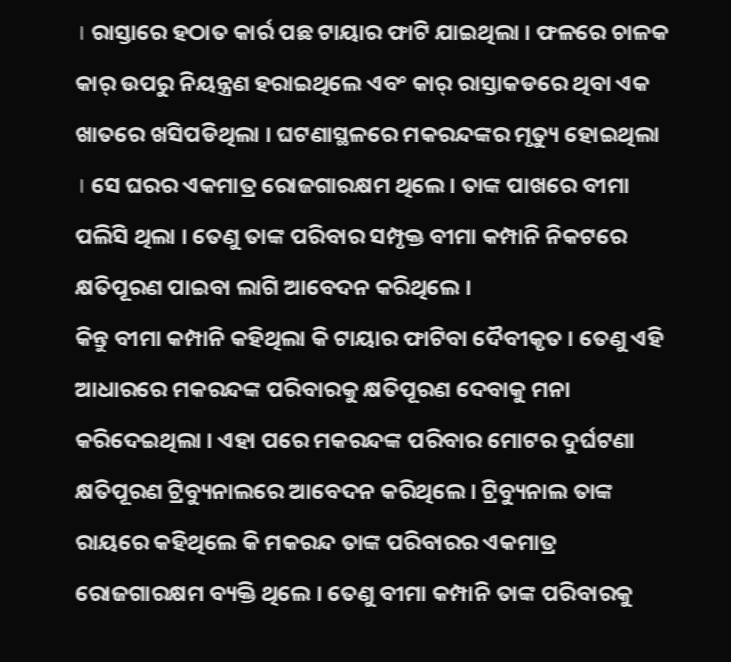। ରାସ୍ତାରେ ହଠାତ କାର୍ର ପଛ ଟାୟାର ଫାଟି ଯାଇଥିଲା । ଫଳରେ ଚାଳକ କାର୍ ଉପରୁ ନିୟନ୍ତ୍ରଣ ହରାଇଥିଲେ ଏବଂ କାର୍ ରାସ୍ତାକଡରେ ଥିବା ଏକ ଖାତରେ ଖସିପଡିଥିଲା । ଘଟଣାସ୍ଥଳରେ ମକରନ୍ଦଙ୍କର ମୃତ୍ୟୁ ହୋଇଥିଲା । ସେ ଘରର ଏକମାତ୍ର ରୋଜଗାରକ୍ଷମ ଥିଲେ । ତାଙ୍କ ପାଖରେ ବୀମା ପଲିସି ଥିଲା । ତେଣୁ ତାଙ୍କ ପରିବାର ସମ୍ପୃକ୍ତ ବୀମା କମ୍ପାନି ନିକଟରେ କ୍ଷତିପୂରଣ ପାଇବା ଲାଗି ଆବେଦନ କରିଥିଲେ ।
କିନ୍ତୁ ବୀମା କମ୍ପାନି କହିଥିଲା କି ଟାୟାର ଫାଟିବା ଦୈବୀକୃତ । ତେଣୁ ଏହି ଆଧାରରେ ମକରନ୍ଦଙ୍କ ପରିବାରକୁ କ୍ଷତିପୂରଣ ଦେବାକୁ ମନା କରିଦେଇଥିଲା । ଏହା ପରେ ମକରନ୍ଦଙ୍କ ପରିବାର ମୋଟର ଦୁର୍ଘଟଣା କ୍ଷତିପୂରଣ ଟ୍ରିବ୍ୟୁନାଲରେ ଆବେଦନ କରିଥିଲେ । ଟ୍ରିବ୍ୟୁନାଲ ତାଙ୍କ ରାୟରେ କହିଥିଲେ କି ମକରନ୍ଦ ତାଙ୍କ ପରିବାରର ଏକମାତ୍ର ରୋଜଗାରକ୍ଷମ ବ୍ୟକ୍ତି ଥିଲେ । ତେଣୁ ବୀମା କମ୍ପାନି ତାଙ୍କ ପରିବାରକୁ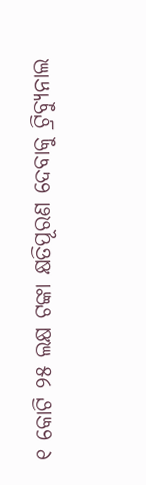୧ କୋଟି ୨୫ ଲକ୍ଷ ଟଙ୍କା କ୍ଷତିପୂରଣ ଦେବାକୁ ଟ୍ରିବ୍ୟୁନାଲ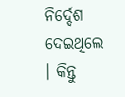ନିର୍ଦ୍ଦେଶ ଦେଇଥିଲେ । କିନ୍ତୁ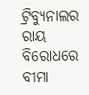ଟ୍ରିବ୍ୟୁନାଲର ରାୟ ବିରୋଧରେ ବୀମା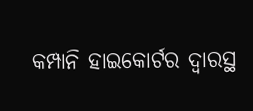କମ୍ପାନି ହାଇକୋର୍ଟର ଦ୍ୱାରସ୍ଥ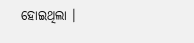ହୋଇଥିଲା ।